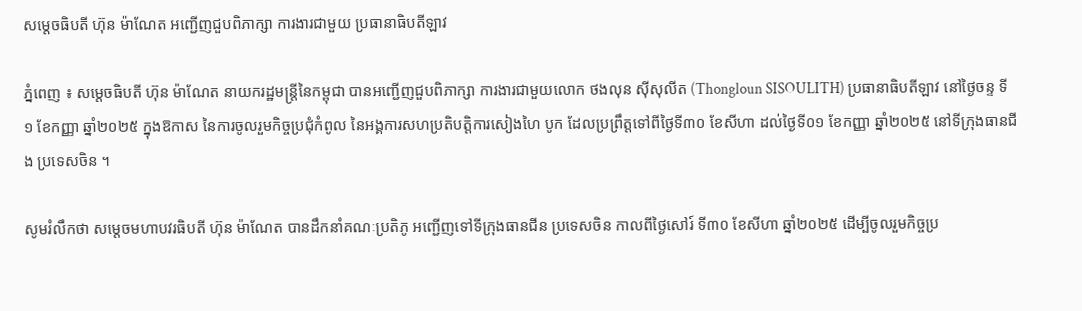សម្ដេចធិបតី ហ៊ុន ម៉ាណែត អញ្ជើញជួបពិភាក្សា ការងារជាមួយ ប្រធានាធិបតីឡាវ

ភ្នំពេញ ៖ សម្ដេចធិបតី ហ៊ុន ម៉ាណែត នាយករដ្ឋមន្ដ្រីនៃកម្ពុជា បានអញ្ជើញជួបពិភាក្សា ការងារជាមួយលោក ថងលុន ស៊ីសុលីត (Thongloun SISOULITH) ប្រធានាធិបតីឡាវ នៅថ្ងៃចន្ទ ទី១ ខែកញ្ញា ឆ្នាំ២០២៥ ក្នុងឱកាស នៃការចូលរួមកិច្ចប្រជុំកំពូល នៃអង្គការសហប្រតិបត្តិការសៀងហៃ បូក ដែលប្រព្រឹត្តទៅពីថ្ងៃទី៣០ ខែសីហា ដល់ថ្ងៃទី០១ ខែកញ្ញា ឆ្នាំ២០២៥ នៅទីក្រុងធានជីង ប្រទេសចិន ។

សូមរំលឹកថា សម្តេចមហាបវរធិបតី ហ៊ុន ម៉ាណែត បានដឹកនាំគណៈប្រតិភូ អញ្ជើញទៅទីក្រុងធានជីន ប្រទេសចិន កាលពីថ្ងៃសៅរ៍ ទី៣០ ខែសីហា ឆ្នាំ២០២៥ ដើម្បីចូលរួមកិច្ចប្រ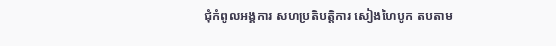ជុំកំពូលអង្គការ សហប្រតិបត្តិការ សៀងហៃបូក តបតាម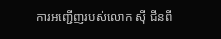ការអញ្ជើញរបស់លោក ស៊ី ជីនពី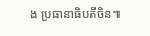ង ប្រធានាធិបតីចិន៕